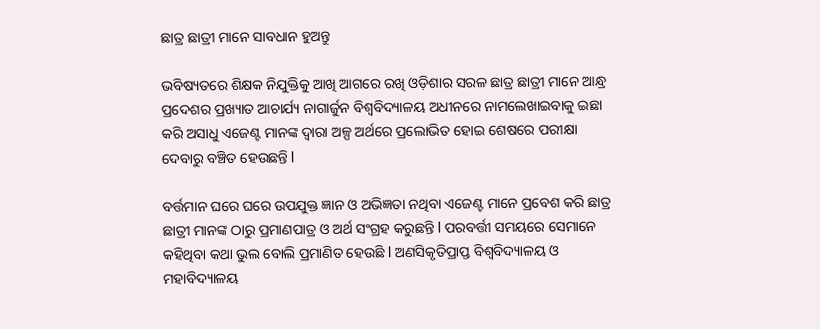ଛାତ୍ର ଛାତ୍ରୀ ମାନେ ସାବଧାନ ହୁଅନ୍ତୁ

ଭବିଷ୍ୟତରେ ଶିକ୍ଷକ ନିଯୁକ୍ତିକୁ ଆଖି ଆଗରେ ରଖି ଓଡ଼ିଶାର ସରଳ ଛାତ୍ର ଛାତ୍ରୀ ମାନେ ଆନ୍ଧ୍ର ପ୍ରଦେଶର ପ୍ରଖ୍ୟାତ ଆଚାର୍ଯ୍ୟ ନାଗାର୍ଜୁନ ବିଶ୍ୱବିଦ୍ୟାଳୟ ଅଧୀନରେ ନାମଲେଖାଇବାକୁ ଇଛା କରି ଅସାଧୁ ଏଜେଣ୍ଟ ମାନଙ୍କ ଦ୍ୱାରା ଅଳ୍ପ ଅର୍ଥରେ ପ୍ରଲୋଭିତ ହୋଇ ଶେଷରେ ପରୀକ୍ଷା ଦେବାରୁ ବଞ୍ଚିତ ହେଉଛନ୍ତି l

ବର୍ତ୍ତମାନ ଘରେ ଘରେ ଉପଯୁକ୍ତ ଜ୍ଞାନ ଓ ଅଭିଜ୍ଞତା ନଥିବା ଏଜେଣ୍ଟ ମାନେ ପ୍ରବେଶ କରି ଛାତ୍ର ଛାତ୍ରୀ ମାନଙ୍କ ଠାରୁ ପ୍ରମାଣପାତ୍ର ଓ ଅର୍ଥ ସଂଗ୍ରହ କରୁଛନ୍ତି l ପରବର୍ତ୍ତୀ ସମୟରେ ସେମାନେ କହିଥିବା କଥା ଭୁଲ ବୋଲି ପ୍ରମାଣିତ ହେଉଛି l ଅଣସିକୃତିପ୍ରାପ୍ତ ବିଶ୍ଵବିଦ୍ୟାଳୟ ଓ ମହାବିଦ୍ୟାଳୟ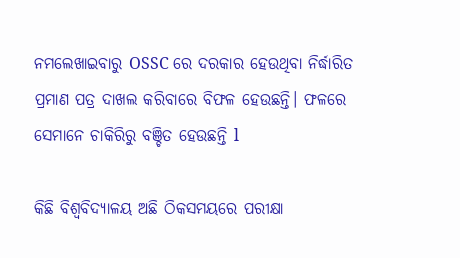ନମଲେଖାଇବାରୁ OSSC ରେ ଦରକାର ହେଉଥିବା ନିର୍ଦ୍ଧାରିତ ପ୍ରମାଣ ପତ୍ର ଦାଖଲ କରିବାରେ ବିଫଳ ହେଉଛନ୍ତି। ଫଳରେ ସେମାନେ ଚାକିରିରୁ ବଞ୍ଚିତ ହେଉଛନ୍ତି l

କିଛି ବିଶ୍ୱବିଦ୍ୟାଳୟ ଅଛି ଠିକସମୟରେ ପରୀକ୍ଷା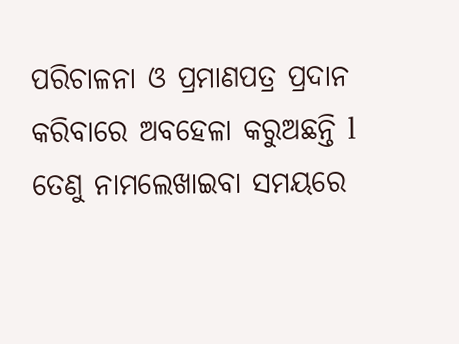ପରିଚାଳନା ଓ ପ୍ରମାଣପତ୍ର ପ୍ରଦାନ କରିବାରେ ଅବହେଳା କରୁଅଛନ୍ତି l ତେଣୁ ନାମଲେଖାଇବା ସମୟରେ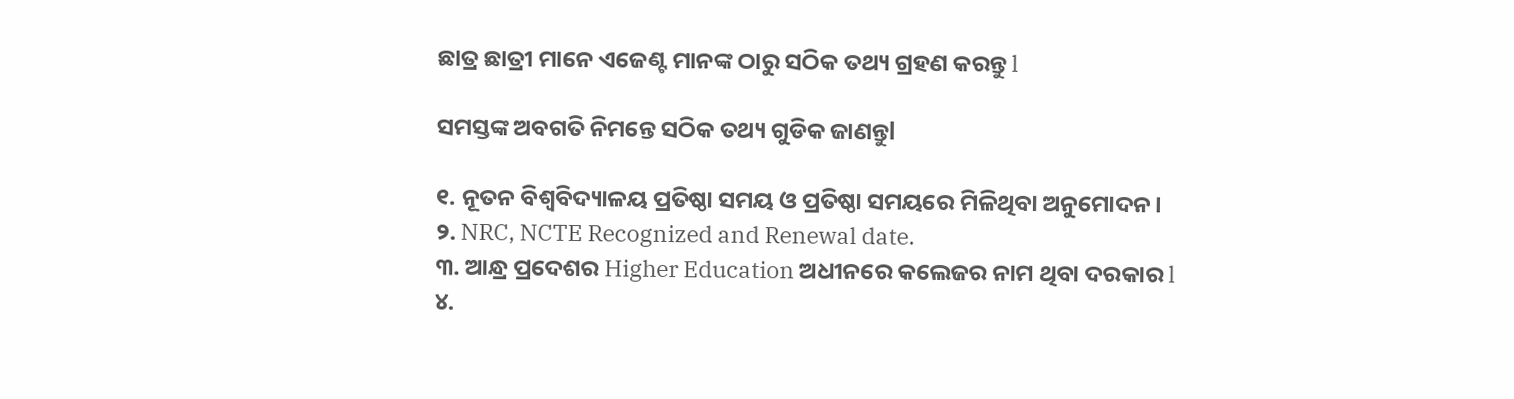ଛାତ୍ର ଛାତ୍ରୀ ମାନେ ଏଜେଣ୍ଟ ମାନଙ୍କ ଠାରୁ ସଠିକ ତଥ୍ୟ ଗ୍ରହଣ କରନ୍ତୁ l

ସମସ୍ତଙ୍କ ଅବଗତି ନିମନ୍ତେ ସଠିକ ତଥ୍ୟ ଗୁଡିକ ଜାଣନ୍ତୁl

୧. ନୂତନ ବିଶ୍ଵବିଦ୍ୟାଳୟ ପ୍ରତିଷ୍ଠା ସମୟ ଓ ପ୍ରତିଷ୍ଠା ସମୟରେ ମିଳିଥିବା ଅନୁମୋଦନ।
୨. NRC, NCTE Recognized and Renewal date.
୩. ଆନ୍ଧ୍ର ପ୍ରଦେଶର Higher Education ଅଧୀନରେ କଲେଜର ନାମ ଥିବା ଦରକାର l
୪.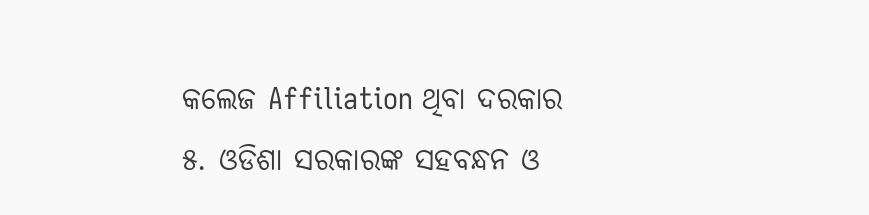କଲେଜ Affiliation ଥିବା ଦରକାର
୫. ଓଡିଶା ସରକାରଙ୍କ ସହବନ୍ଧନ ଓ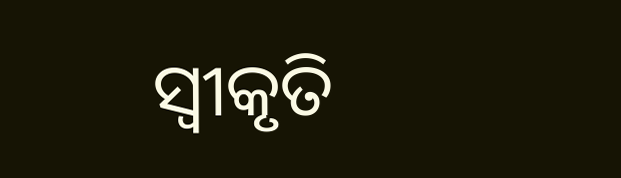ସ୍ୱୀକୃତି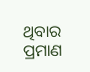ଥିବାର ପ୍ରମାଣ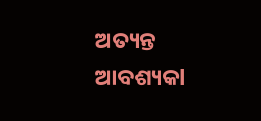ଅତ୍ୟନ୍ତ ଆବଶ୍ୟକl